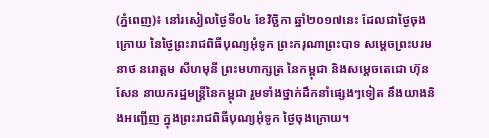(ភ្នំពេញ)៖ នៅរសៀលថ្ងៃទី០៤ ខែវិចិ្ឆកា ឆ្នាំ២០១៧នេះ ដែលជាថ្ងៃចុងក្រោយ នៃថ្ងៃព្រះរាជពិធីបុណ្យអុំទូក ព្រះករុណាព្រះបាទ សម្តេចព្រះបរមនាថ នរោត្តម សីហមុនី ព្រះមហាក្សត្រ នៃកម្ពុជា និងសម្តេចតេជោ ហ៊ុន សែន នាយករដ្ឋមន្រ្តីនៃកម្ពុជា រួមទាំងថ្នាក់ដឹកនាំផ្សេងៗទៀត នឹងយាងនិងអញ្ជើញ ក្នុងព្រះរាជពិធីបុណ្យអុំទូក ថ្ងៃចុងក្រោយ។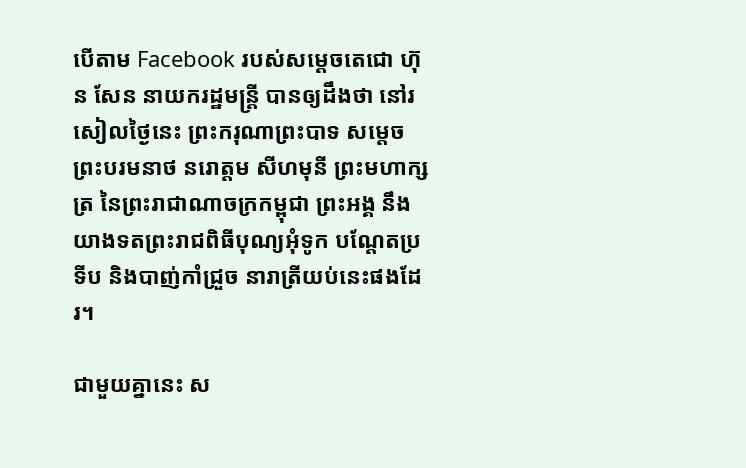បើតាម Facebook របស់សម្តេចតេជោ ហ៊ុន សែន នាយករដ្ឋមន្ត្រី បានឲ្យដឹងថា នៅរសៀលថ្ងៃនេះ ព្រះករុណាព្រះបាទ សម្តេចព្រះបរមនាថ នរោត្តម សីហមុនី ព្រះមហាក្សត្រ នៃព្រះរាជាណាចក្រកម្ពុជា ព្រះអង្គ នឹងយាងទតព្រះរាជពិធីបុណ្យអុំទូក បណ្តែតប្រទីប និងបាញ់កាំជ្រួច នារាត្រីយប់នេះផងដែរ។

ជាមួយគ្នានេះ ស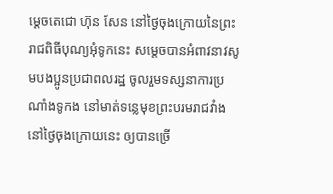ម្ដេចតេជោ ហ៊ុន សែន នៅថ្ងៃចុងក្រោយនៃព្រះរាជពិធីបុណ្យអុំទូកនេះ សម្តេចបានអំពាវនាវសូមបងប្អូនប្រជាពលរដ្ឋ ចូលរួមទស្សនាការប្រណាំងទូកង នៅមាត់ទន្លេមុខព្រះបរមរាជវាំង នៅថ្ងៃចុងក្រោយនេះ ឲ្យបានច្រើ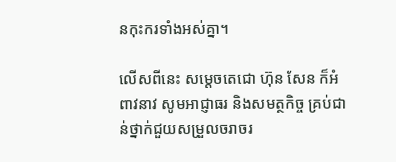នកុះករទាំងអស់គ្នា។

លើសពីនេះ សម្ដេចតេជោ ហ៊ុន សែន ក៏អំពាវនាវ សូមអាជ្ញាធរ និងសមត្ថកិច្ច គ្រប់ជាន់ថ្នាក់ជួយសម្រួលចរាចរ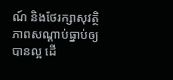ណ៍ និងថែរក្សាសុវត្ថិភាពសណ្តាប់ធ្នាប់ឲ្យបានល្អ ដើ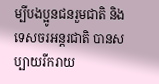ម្បីបងប្អូនជនរួមជាតិ និងទេសចរអន្តរជាតិ បានសប្បាយរីករាយ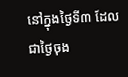នៅក្នុងថ្ងៃទី៣ ដែលជាថ្ងៃចុង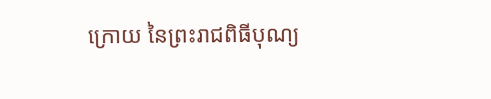ក្រោយ នៃព្រះរាជពិធីបុណ្យ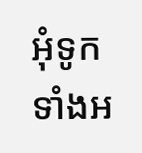អុំទូកទាំងអ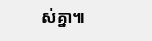ស់គ្នា៕